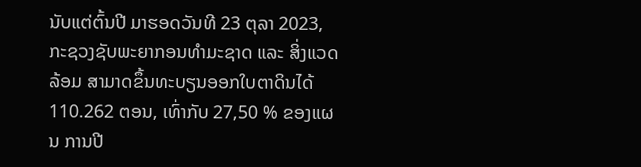ນັບແຕ່ຕົ້ນປີ ມາຮອດວັນທີ 23 ຕຸລາ 2023, ກະຊວງຊັບພະຍາກອນທໍາມະຊາດ ແລະ ສິ່ງແວດລ້ອມ ສາມາດຂຶ້ນທະບຽນອອກໃບຕາດິນໄດ້ 110.262 ຕອນ, ເທົ່າກັບ 27,50 % ຂອງແຜນ ການປີ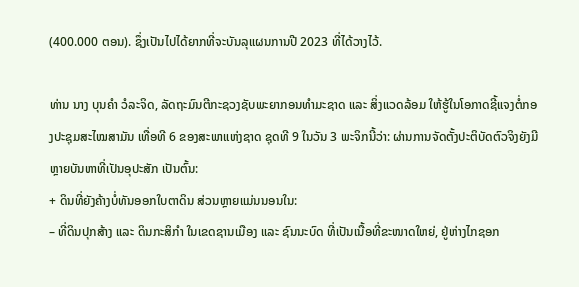(400.000 ຕອນ). ຊຶ່ງເປັນໄປໄດ້ຍາກທີ່ຈະບັນລຸແຜນການປີ 2023 ທີ່ໄດ້ວາງໄວ້.

ທ່ານ ນາງ ບຸນຄໍາ ວໍລະຈິດ, ລັດຖະມົນຕີກະຊວງຊັບພະຍາກອນທໍາມະຊາດ ແລະ ສິ່ງແວດລ້ອມ ໃຫ້ຮູ້ໃນໂອກາດຊີ້ແຈງຕໍ່ກອງປະຊຸມສະໄໝສາມັນ ເທື່ອທີ 6 ຂອງສະພາແຫ່ງຊາດ ຊຸດທີ 9 ໃນວັນ 3 ພະຈິກນີ້ວ່າ: ຜ່ານການຈັດຕັ້ງປະຕິບັດຕົວຈິງຍັງມີຫຼາຍບັນຫາທີ່ເປັນອຸປະສັກ ເປັນຕົ້ນ:
+ ດິນທີ່ຍັງຄ້າງບໍ່ທັນອອກໃບຕາດິນ ສ່ວນຫຼາຍແມ່ນນອນໃນ:
– ທີ່ດິນປຸກສ້າງ ແລະ ດິນກະສິກຳ ໃນເຂດຊານເມືອງ ແລະ ຊົນນະບົດ ທີ່ເປັນເນື້ອທີ່ຂະໜາດໃຫຍ່, ຢູ່ຫ່າງໄກຊອກ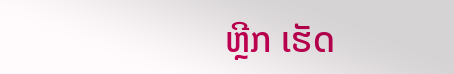ຫຼີກ ເຮັດ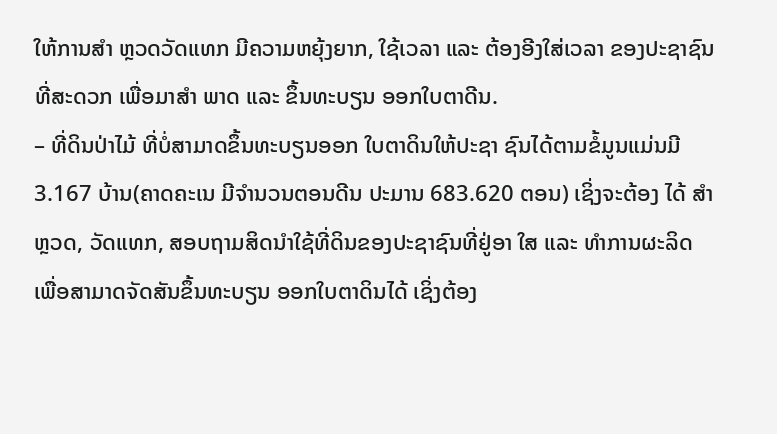ໃຫ້ການສຳ ຫຼວດວັດແທກ ມີຄວາມຫຍຸ້ງຍາກ, ໃຊ້ເວລາ ແລະ ຕ້ອງອີງໃສ່ເວລາ ຂອງປະຊາຊົນ ທີ່ສະດວກ ເພື່ອມາສຳ ພາດ ແລະ ຂຶ້ນທະບຽນ ອອກໃບຕາດີນ.
– ທີ່ດິນປ່າໄມ້ ທີ່ບໍ່ສາມາດຂຶ້ນທະບຽນອອກ ໃບຕາດິນໃຫ້ປະຊາ ຊົນໄດ້ຕາມຂໍ້ມູນແມ່ນມີ 3.167 ບ້ານ(ຄາດຄະເນ ມີຈຳນວນຕອນດີນ ປະມານ 683.620 ຕອນ) ເຊິ່ງຈະຕ້ອງ ໄດ້ ສຳ ຫຼວດ, ວັດແທກ, ສອບຖາມສິດນໍາໃຊ້ທີ່ດິນຂອງປະຊາຊົນທີ່ຢູ່ອາ ໃສ ແລະ ທຳການຜະລິດ ເພື່ອສາມາດຈັດສັນຂຶ້ນທະບຽນ ອອກໃບຕາດິນໄດ້ ເຊິ່ງຕ້ອງ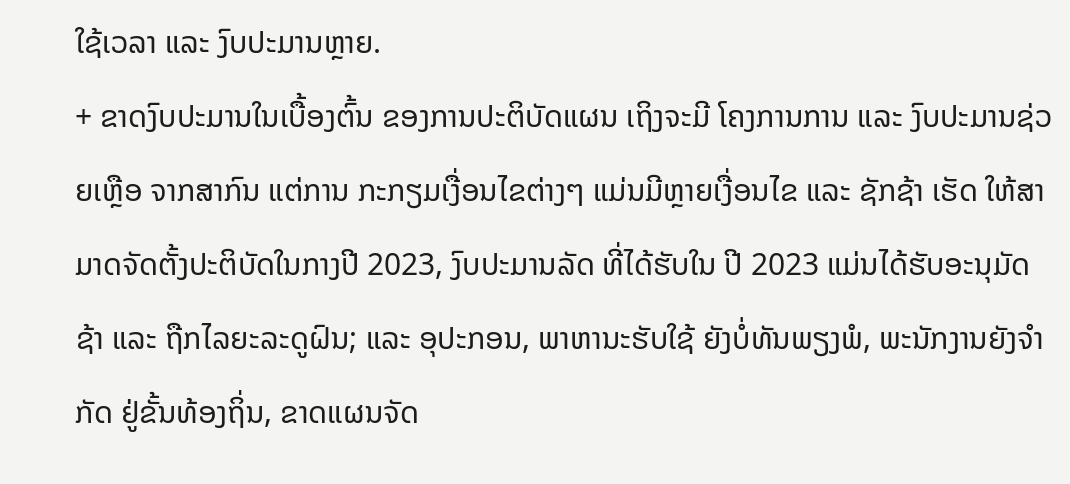ໃຊ້ເວລາ ແລະ ງົບປະມານຫຼາຍ.
+ ຂາດງົບປະມານໃນເບື້ອງຕົ້ນ ຂອງການປະຕິບັດແຜນ ເຖິງຈະມີ ໂຄງການການ ແລະ ງົບປະມານຊ່ວຍເຫຼືອ ຈາກສາກົນ ແຕ່ການ ກະກຽມເງື່ອນໄຂຕ່າງໆ ແມ່ນມີຫຼາຍເງື່ອນໄຂ ແລະ ຊັກຊ້າ ເຮັດ ໃຫ້ສາມາດຈັດຕັ້ງປະຕິບັດໃນກາງປີ 2023, ງົບປະມານລັດ ທີ່ໄດ້ຮັບໃນ ປີ 2023 ແມ່ນໄດ້ຮັບອະນຸມັດຊ້າ ແລະ ຖືກໄລຍະລະດູຝົນ; ແລະ ອຸປະກອນ, ພາຫານະຮັບໃຊ້ ຍັງບໍ່ທັນພຽງພໍ, ພະນັກງານຍັງຈຳກັດ ຢູ່ຂັ້ນທ້ອງຖິ່ນ, ຂາດແຜນຈັດ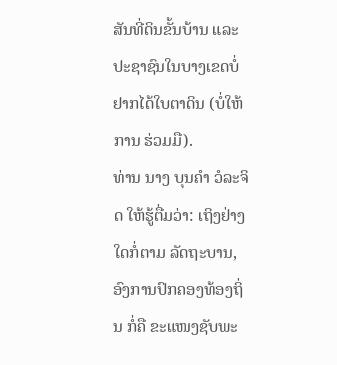ສັນທີ່ດິນຂັ້ນບ້ານ ແລະ ປະຊາຊົນໃນບາງເຂດບໍ່ຢາກໄດ້ໃບຕາດິນ (ບໍ່ໃຫ້ການ ຮ່ວມມື).
ທ່ານ ນາງ ບຸນຄໍາ ວໍລະຈິດ ໃຫ້ຮູ້ຕື່ມວ່າ: ເຖິງຢ່າງໃດກໍ່ຕາມ ລັດຖະບານ, ອົງການປົກຄອງທ້ອງຖິ່ນ ກໍ່ຄື ຂະແໜງຊັບພະ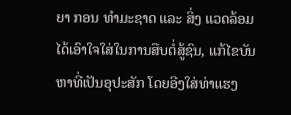ຍາ ກອນ ທໍາມະຊາດ ແລະ ສິ່ງ ແວດລ້ອມ ໄດ້ເອົາໃຈໃສ່ໃນການສືບຕໍ່ສູ້ຊົນ, ແກ້ໄຂບັນຫາທີ່ເປັນອຸປະສັກ ໂດຍອີງໃສ່ທ່າແຮງ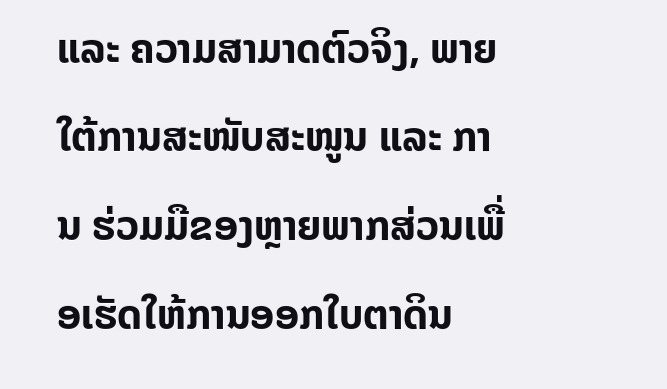ແລະ ຄວາມສາມາດຕົວຈິງ, ພາຍໃຕ້ການສະໜັບສະໜູນ ແລະ ການ ຮ່ວມມືຂອງຫຼາຍພາກສ່ວນເພື່ອເຮັດໃຫ້ການອອກໃບຕາດິນ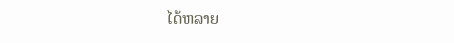ໄດ້ຫລາຍ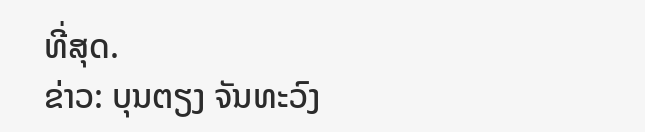ທີ່ສຸດ.
ຂ່າວ: ບຸນຕຽງ ຈັນທະວົງ